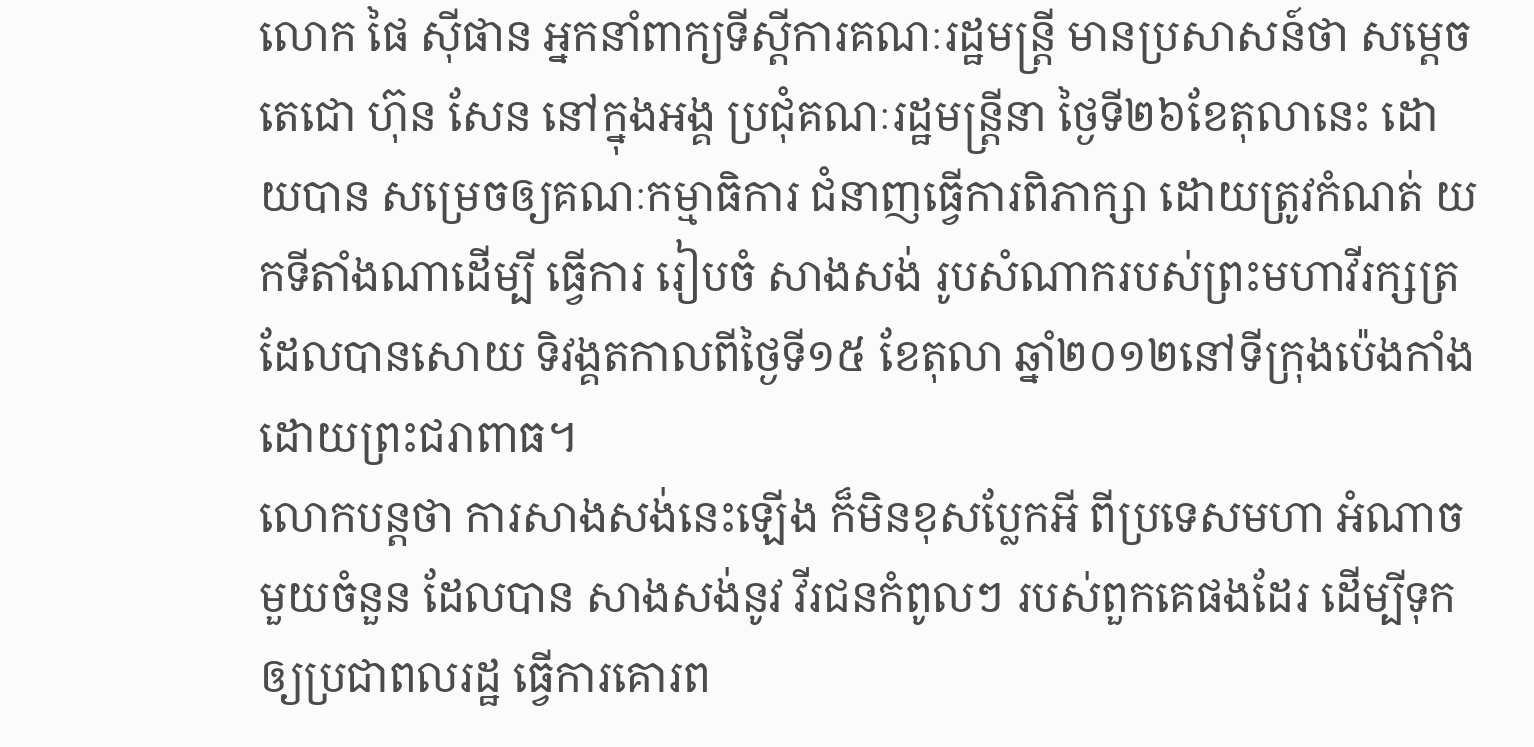លោក ផៃ ស៊ីផាន អ្នកនាំពាក្យទីស្តីការគណៈរដ្ឋមន្រ្តី មានប្រសាសន៍ថា សម្តេចតេជោ ហ៊ុន សែន នៅក្នុងអង្គ ប្រជុំគណៈរដ្ឋមន្រ្តីនា ថ្ងៃទី២៦ខែតុលានេះ ដោយបាន សម្រេចឲ្យគណៈកម្មាធិការ ជំនាញធ្វើការពិភាក្សា ដោយត្រូវកំណត់ យកទីតាំងណាដើម្បី ធ្វើការ រៀបចំ សាងសង់ រូបសំណាករបស់ព្រះមហាវីរក្សត្រ ដែលបានសោយ ទិវង្គតកាលពីថ្ងៃទី១៥ ខែតុលា ឆ្នាំ២០១២នៅទីក្រុងប៉េងកាំង ដោយព្រះជរាពាធ។
លោកបន្តថា ការសាងសង់នេះឡើង ក៏មិនខុសប្លែកអី ពីប្រទេសមហា អំណាច មួយចំនួន ដែលបាន សាងសង់នូវ វីរជនកំពូលៗ របស់ពួកគេផងដែរ ដើម្បីទុកឲ្យប្រជាពលរដ្ឋ ធ្វើការគោរព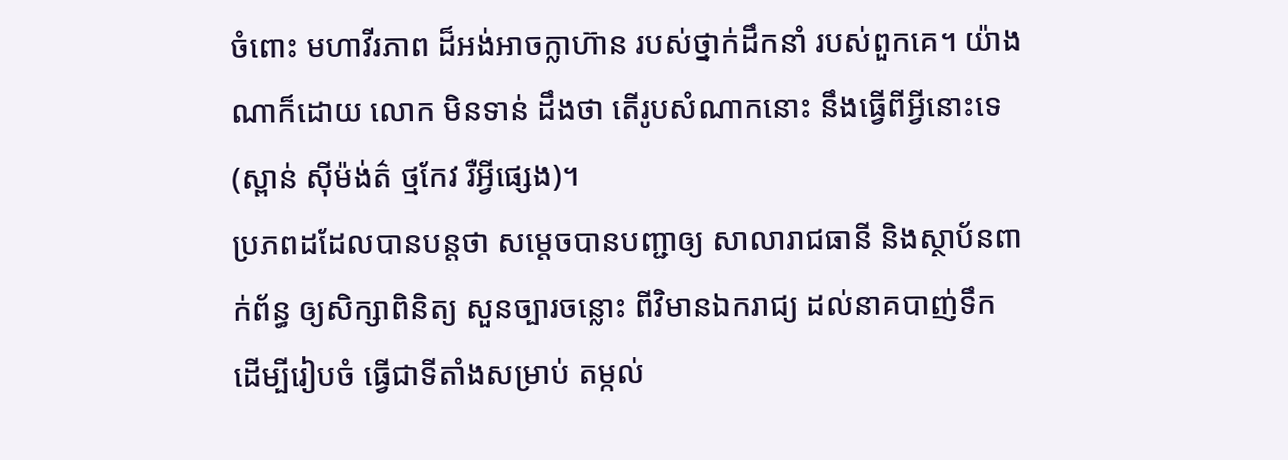ចំពោះ មហាវីរភាព ដ៏អង់អាចក្លាហ៊ាន របស់ថ្នាក់ដឹកនាំ របស់ពួកគេ។ យ៉ាងណាក៏ដោយ លោក មិនទាន់ ដឹងថា តើរូបសំណាកនោះ នឹងធ្វើពីអ្វីនោះទេ (ស្ពាន់ ស៊ីម៉ង់ត៌ ថ្មកែវ រឺអ្វីផ្សេង)។
ប្រភពដដែលបានបន្តថា សម្តេចបានបញ្ជាឲ្យ សាលារាជធានី និងស្ថាប័នពាក់ព័ន្ធ ឲ្យសិក្សាពិនិត្យ សួនច្បារចន្លោះ ពីវិមានឯករាជ្យ ដល់នាគបាញ់ទឹក ដើម្បីរៀបចំ ធ្វើជាទីតាំងសម្រាប់ តម្កល់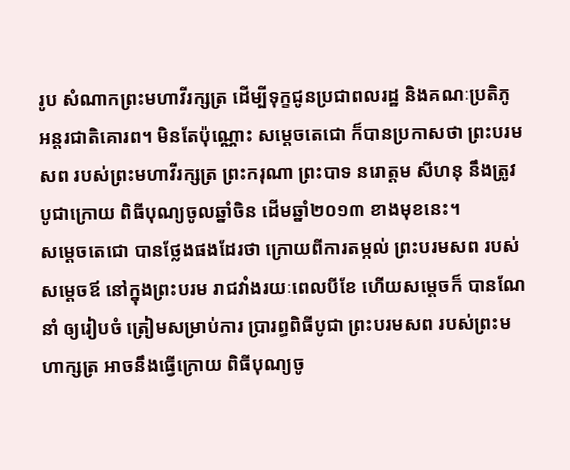រូប សំណាកព្រះមហាវីរក្សត្រ ដើម្បីទុក្ខជូនប្រជាពលរដ្ឋ និងគណៈប្រតិភូ អន្តរជាតិគោរព។ មិនតែប៉ុណ្ណោះ សម្តេចតេជោ ក៏បានប្រកាសថា ព្រះបរមសព របស់ព្រះមហាវីរក្សត្រ ព្រះករុណា ព្រះបាទ នរោត្តម សីហនុ នឹងត្រូវបូជាក្រោយ ពិធីបុណ្យចូលឆ្នាំចិន ដើមឆ្នាំ២០១៣ ខាងមុខនេះ។
សម្តេចតេជោ បានថ្លែងផងដែរថា ក្រោយពីការតម្កល់ ព្រះបរមសព របស់សម្តេចឪ នៅក្នុងព្រះបរម រាជវាំងរយៈពេលបីខែ ហើយសម្តេចក៏ បានណែនាំ ឲ្យរៀបចំ ត្រៀមសម្រាប់ការ ប្រារព្ធពិធីបូជា ព្រះបរមសព របស់ព្រះមហាក្សត្រ អាចនឹងធ្វើក្រោយ ពិធីបុណ្យចូ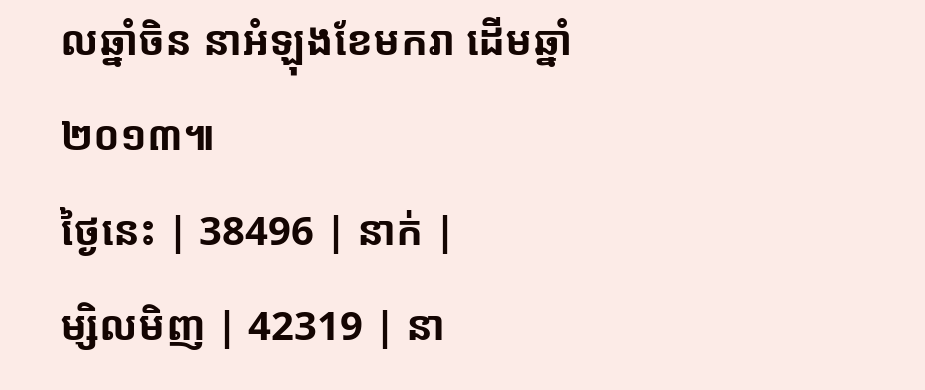លឆ្នាំចិន នាអំឡុងខែមករា ដើមឆ្នាំ២០១៣៕
ថ្ងៃនេះ | 38496 | នាក់ |
ម្សិលមិញ | 42319 | នា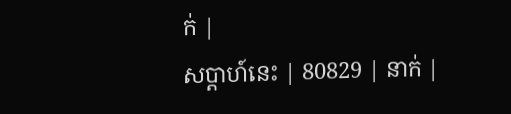ក់ |
សប្ដាហ៍នេះ | 80829 | នាក់ |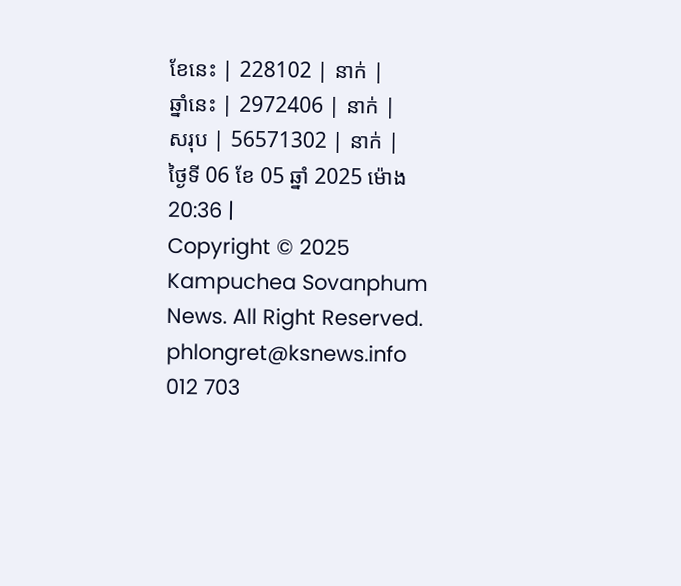ខែនេះ | 228102 | នាក់ |
ឆ្នាំនេះ | 2972406 | នាក់ |
សរុប | 56571302 | នាក់ |
ថ្ងៃទី 06 ខែ 05 ឆ្នាំ 2025 ម៉ោង 20:36 |
Copyright © 2025 Kampuchea Sovanphum News. All Right Reserved. phlongret@ksnews.info 012 703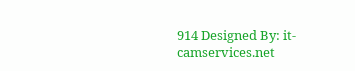914 Designed By: it-camservices.net